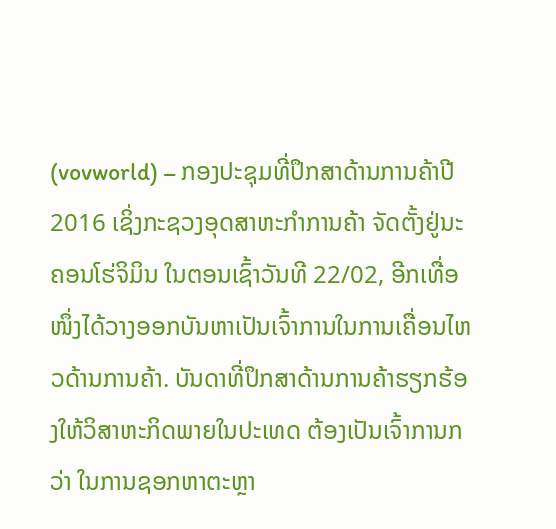(vovworld) – ກອງປະຊຸມທີ່ປຶກສາດ້ານການຄ້າປີ 2016 ເຊິ່ງກະຊວງອຸດສາຫະກຳການຄ້າ ຈັດຕັ້ງຢູ່ນະຄອນໂຮ່ຈິມິນ ໃນຕອນເຊົ້າວັນທີ 22/02, ອີກເທື່ອໜຶ່ງໄດ້ວາງອອກບັນຫາເປັນເຈົ້າການໃນການເຄື່ອນໄຫວດ້ານການຄ້າ. ບັນດາທີ່ປຶກສາດ້ານການຄ້າຮຽກຮ້ອງໃຫ້ວິສາຫະກິດພາຍໃນປະເທດ ຕ້ອງເປັນເຈົ້າການກວ່າ ໃນການຊອກຫາຕະຫຼາ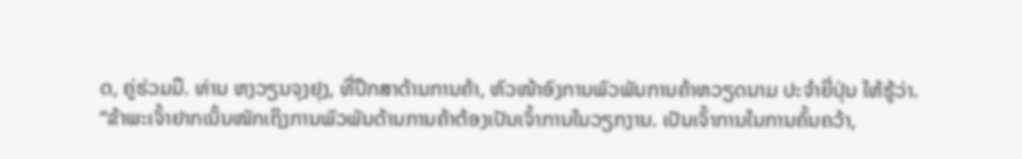ດ, ຄູ່ຮ່ວມມື. ທ່ານ ຫງວຽນຈຸງຢຸງ, ທີ່ປຶກສາດ້ານການຄ້າ, ຫົວໜ້າອົງການພົວພັນການຄ້າຫວຽດນາມ ປະຈຳຍີ່ປຸ່ນ ໃຫ້ຮູ້ວ່າ.
“ຂ້າພະເຈົ້າຢາກເນັ້ນໜັກເຖິງການພົວພັນດ້ານການຄ້າຕ້ອງເປັນເຈົ້າການໃນວຽກງານ. ເປັນເຈົ້າການໃນການຄົ້ນຄວ້າ,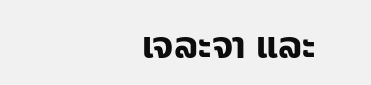ເຈລະຈາ ແລະ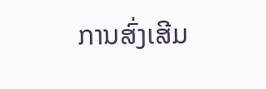ການສົ່ງເສີມ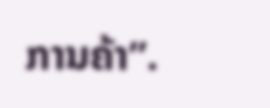ການຄ້າ”.